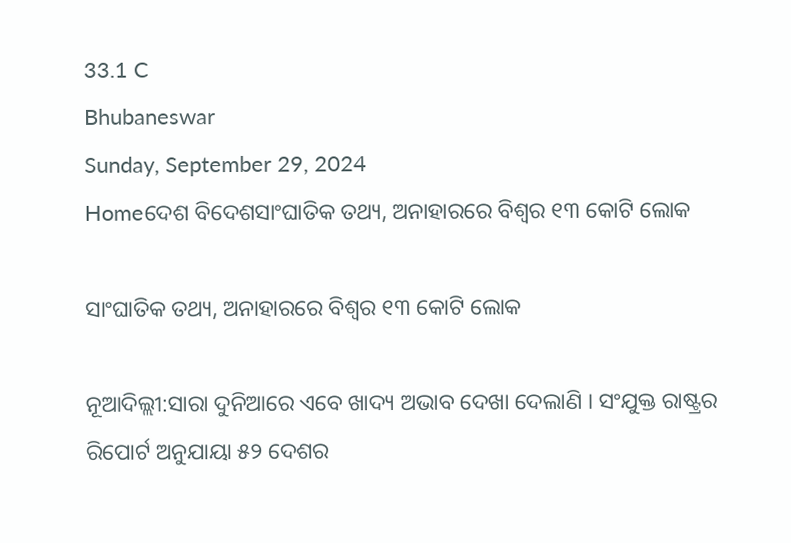33.1 C
Bhubaneswar
Sunday, September 29, 2024
Homeଦେଶ ବିଦେଶସାଂଘାତିକ ତଥ୍ୟ, ଅନାହାରରେ ବିଶ୍ୱର ୧୩ କୋଟି ଲୋକ

ସାଂଘାତିକ ତଥ୍ୟ, ଅନାହାରରେ ବିଶ୍ୱର ୧୩ କୋଟି ଲୋକ

ନୂଆଦିଲ୍ଲୀ:ସାରା ଦୁନିଆରେ ଏବେ ଖାଦ୍ୟ ଅଭାବ ଦେଖା ଦେଲାଣି । ସଂଯୁକ୍ତ ରାଷ୍ଟ୍ରର ରିପୋର୍ଟ ଅନୁଯାୟା ୫୨ ଦେଶର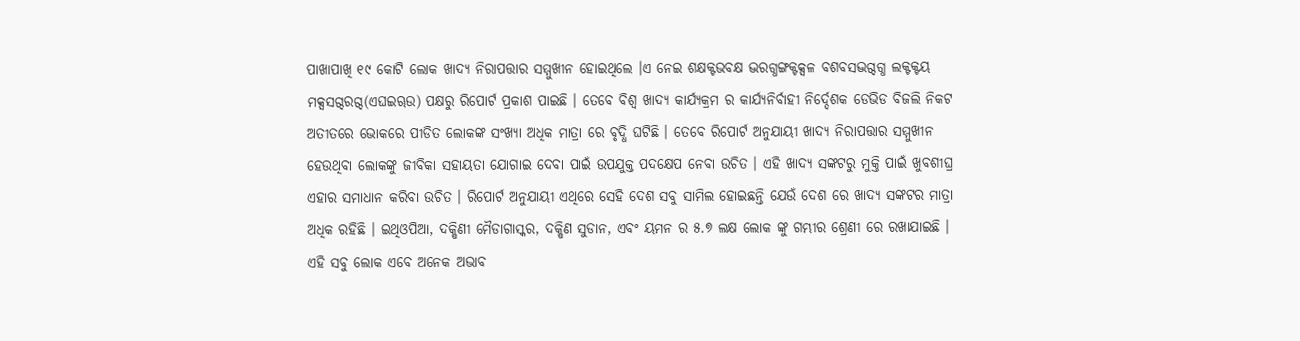ପାଖାପାଖି ୧୯ କୋଟି ଲୋକ ଖାଦ୍ୟ ନିରାପତ୍ତାର ସମ୍ମୁଖୀନ ହୋଇଥିଲେ ।ଏ ନେଇ ଶକ୍ଷକ୍ଟଭବକ୍ଷ ଦ୍ଭରଗ୍ଧଙ୍ଗକ୍ଟକ୍ସଳ ବଶବସଦ୍ଭଗ୍ଦଗ୍ଧ ଲକ୍ଟକ୍ଟୟ ମକ୍ସସଗ୍ଦରଗ୍ଦ(ଏଘଇୠଉ) ପକ୍ଷରୁ ରିପୋର୍ଟ ପ୍ରକାଶ ପାଇଛି । ତେବେ ବିଶ୍ୱ ଖାଦ୍ୟ କାର୍ଯ୍ୟକ୍ରମ ର କାର୍ଯ୍ୟନିର୍ବାହୀ ନିର୍ଦ୍ଦେଶକ ଡେଭିଡ ବିଜଲି ନିକଟ ଅତୀତରେ ଭୋକରେ ପୀଡିତ ଲୋକଙ୍କ ସଂଖ୍ୟା ଅଧିକ ମାତ୍ରା ରେ ବୃଦ୍ଧି ଘଟିଛି । ତେବେ ରିପୋର୍ଟ ଅନୁଯାୟୀ ଖାଦ୍ୟ ନିରାପତ୍ତାର ସମ୍ମୁଖୀନ ହେଉଥିବା ଲୋକଙ୍କୁ ଜୀବିକା ସହାୟତା ଯୋଗାଇ ଦେବା ପାଇଁ ଉପଯୁକ୍ତ ପଦକ୍ଷେପ ନେବା ଉଚିତ । ଏହି ଖାଦ୍ୟ ସଙ୍କଟରୁ ମୁକ୍ତି ପାଇଁ ଖୁବଶୀଘ୍ର ଏହାର ସମାଧାନ କରିବା ଉଚିତ । ରିପୋର୍ଟ ଅନୁଯାୟୀ ଏଥିରେ ସେହି ଦେଶ ସବୁ ସାମିଲ ହୋଇଛନ୍ତି ଯେଉଁ ଦେଶ ରେ ଖାଦ୍ୟ ସଙ୍କଟର ମାତ୍ରା ଅଧିକ ରହିଛି । ଇଥିଓପିଆ, ଦକ୍ଷିଣୀ ମୈଡାଗାସ୍କର, ଦକ୍ଷିଣ ସୁଡାନ, ଏବଂ ୟମନ ର ୫.୭ ଲକ୍ଷ ଲୋକ ଙ୍କୁ ଗମ୍ଭୀର ଶ୍ରେଣୀ ରେ ରଖାଯାଇଛି । ଏହି ସବୁ ଲୋକ ଏବେ ଅନେକ ଅଭାବ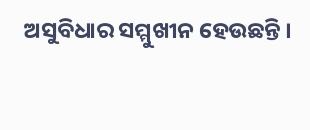ଅସୁବିଧାର ସମ୍ମୁଖୀନ ହେଉଛନ୍ତି ।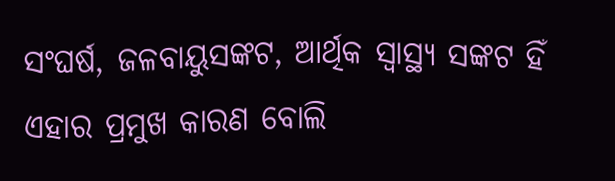ସଂଘର୍ଷ, ଜଳବାୟୁସଙ୍କଟ, ଆର୍ଥିକ ସ୍ୱାସ୍ଥ୍ୟ ସଙ୍କଟ ହିଁ ଏହାର ପ୍ରମୁଖ କାରଣ ବୋଲି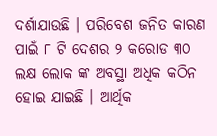ଦର୍ଶାଯାଉଛି । ପରିବେଶ ଜନିତ କାରଣ ପାଇଁ ୮ ଟି ଦେଶର ୨ କରୋଡ ୩୦ ଲକ୍ଷ ଲୋକ ଙ୍କ ଅବସ୍ଥା ଅଧିକ କଠିନ ହୋଇ ଯାଇଛି । ଆର୍ଥିକ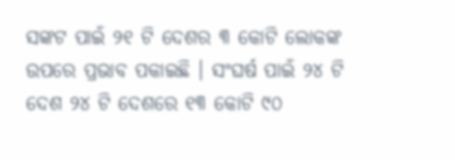ସଙ୍କଟ ପାଇଁ ୨୧ ଟି ଦେଶର ୩ କୋଟି ଲୋକଙ୍କ ଉପରେ ପ୍ରଭାବ ପକାଇଛି । ସଂଘର୍ଷ ପାଇଁ ୨୪ ଟି ଦେଶ ୨୪ ଟି ଦେଶରେ ୧୩ କୋଟି ୯୦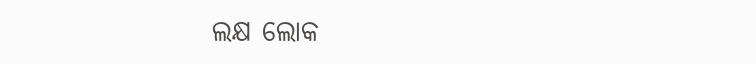ଲକ୍ଷ ଲୋକ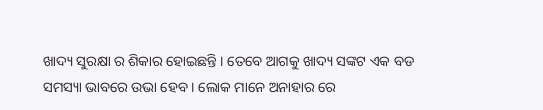ଖାଦ୍ୟ ସୁରକ୍ଷା ର ଶିକାର ହୋଇଛନ୍ତି । ତେବେ ଆଗକୁ ଖାଦ୍ୟ ସଙ୍କଟ ଏକ ବଡ ସମସ୍ୟା ଭାବରେ ଉଭା ହେବ । ଲୋକ ମାନେ ଅନାହାର ରେ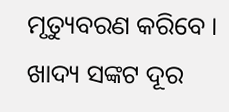ମୃତ୍ୟୁବରଣ କରିବେ । ଖାଦ୍ୟ ସଙ୍କଟ ଦୂର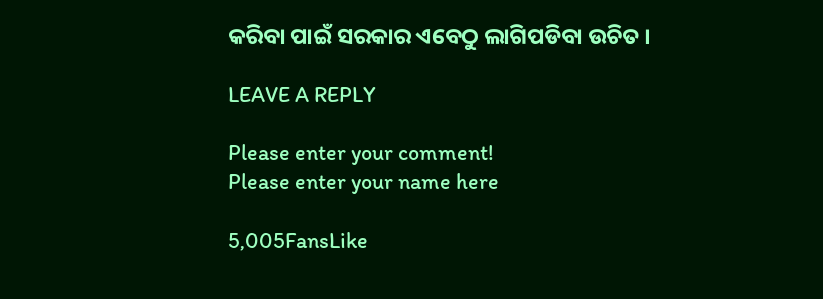କରିବା ପାଇଁ ସରକାର ଏବେଠୁ ଲାଗିପଡିବା ଉଚିତ ।

LEAVE A REPLY

Please enter your comment!
Please enter your name here

5,005FansLike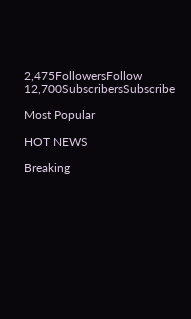2,475FollowersFollow
12,700SubscribersSubscribe

Most Popular

HOT NEWS

Breaking